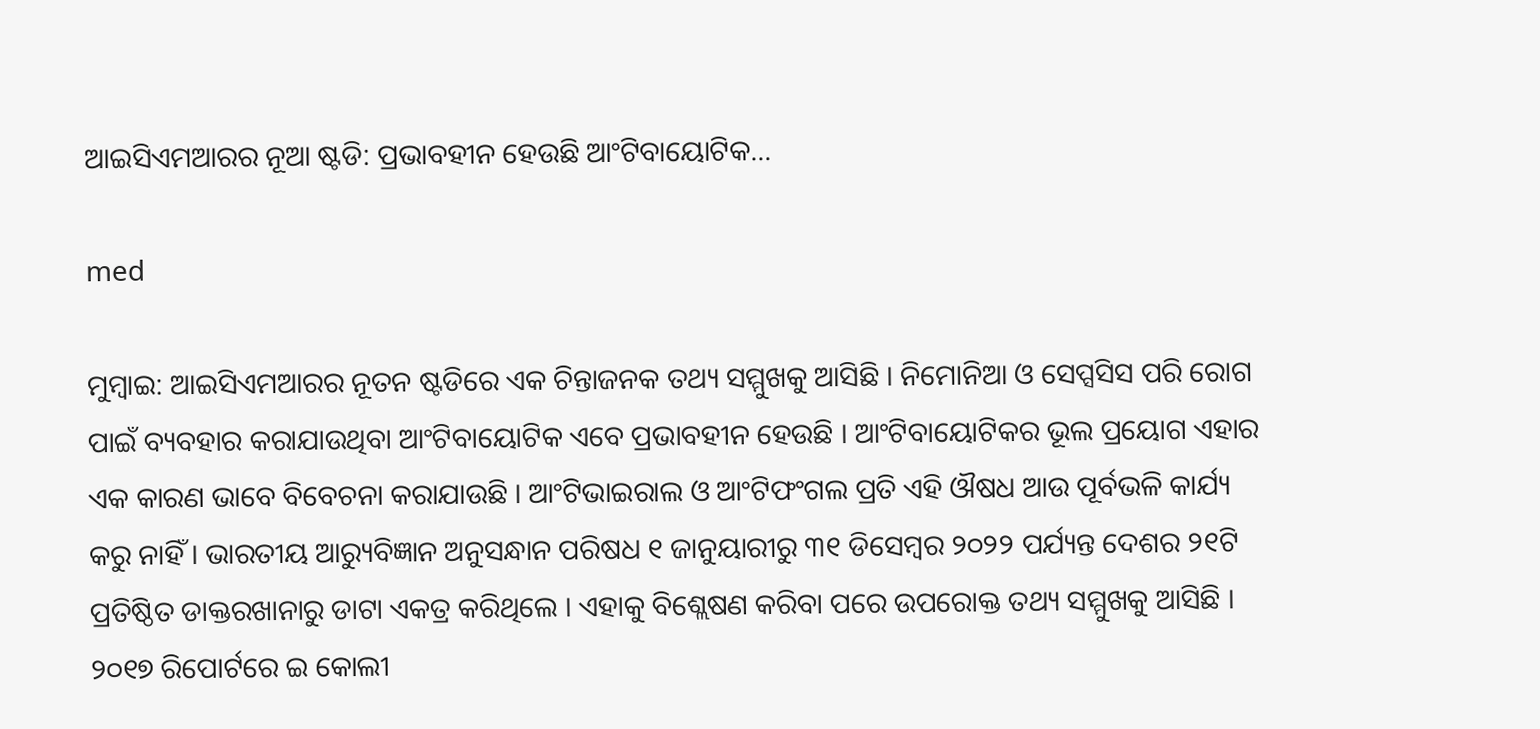ଆଇସିଏମଆରର ନୂଆ ଷ୍ଟଡି: ପ୍ରଭାବହୀନ ହେଉଛି ଆଂଟିବାୟୋଟିକ…

med

ମୁମ୍ବାଇ: ଆଇସିଏମଆରର ନୂତନ ଷ୍ଟଡିରେ ଏକ ଚିନ୍ତାଜନକ ତଥ୍ୟ ସମ୍ମୁଖକୁ ଆସିଛି । ନିମୋନିଆ ଓ ସେପ୍ସସିସ ପରି ରୋଗ ପାଇଁ ବ୍ୟବହାର କରାଯାଉଥିବା ଆଂଟିବାୟୋଟିକ ଏବେ ପ୍ରଭାବହୀନ ହେଉଛି । ଆଂଟିବାୟୋଟିକର ଭୂଲ ପ୍ରୟୋଗ ଏହାର ଏକ କାରଣ ଭାବେ ବିବେଚନା କରାଯାଉଛି । ଆଂଟିଭାଇରାଲ ଓ ଆଂଟିଫଂଗଲ ପ୍ରତି ଏହି ଔଷଧ ଆଉ ପୂର୍ବଭଳି କାର୍ଯ୍ୟ କରୁ ନାହିଁ । ଭାରତୀୟ ଆର‌୍ୟୁବିଜ୍ଞାନ ଅନୁସନ୍ଧାନ ପରିଷଧ ୧ ଜାନୁୟାରୀରୁ ୩୧ ଡିସେମ୍ବର ୨୦୨୨ ପର୍ଯ୍ୟନ୍ତ ଦେଶର ୨୧ଟି ପ୍ରତିଷ୍ଠିତ ଡାକ୍ତରଖାନାରୁ ଡାଟା ଏକତ୍ର କରିଥିଲେ । ଏହାକୁ ବିଶ୍ଲେଷଣ କରିବା ପରେ ଉପରୋକ୍ତ ତଥ୍ୟ ସମ୍ମୁଖକୁ ଆସିଛି । ୨୦୧୭ ରିପୋର୍ଟରେ ଇ କୋଲୀ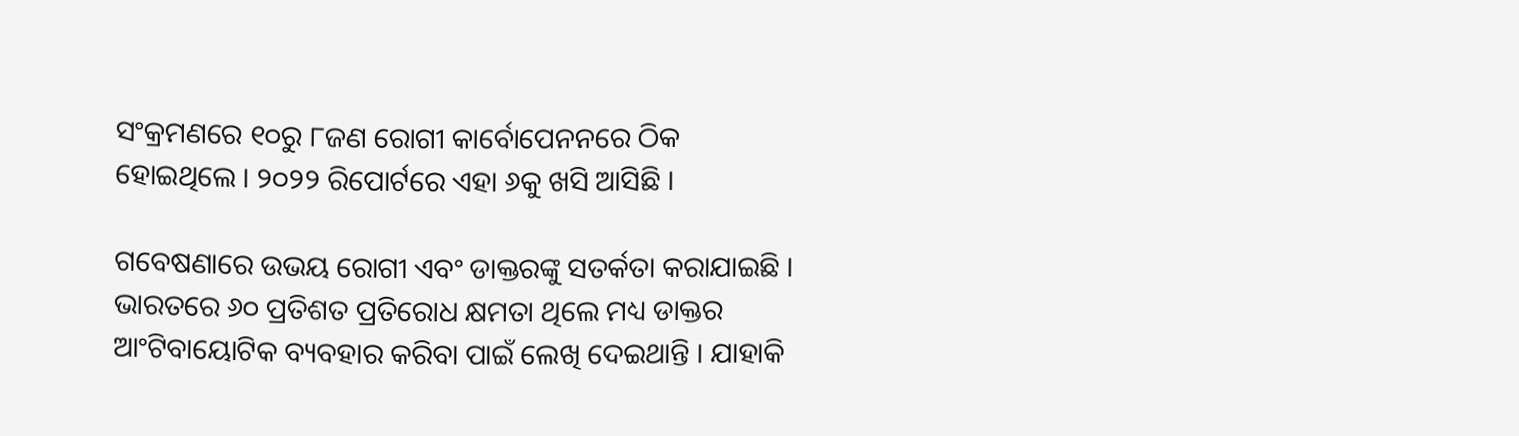ସଂକ୍ରମଣରେ ୧୦ରୁ ୮ଜଣ ରୋଗୀ କାର୍ବୋପେନନରେ ଠିକ ହୋଇଥିଲେ । ୨୦୨୨ ରିପୋର୍ଟରେ ଏହା ୬କୁ ଖସି ଆସିଛି ।

ଗବେଷଣାରେ ଉଭୟ ରୋଗୀ ଏବଂ ଡାକ୍ତରଙ୍କୁ ସତର୍କତା କରାଯାଇଛି । ଭାରତରେ ୬୦ ପ୍ରତିଶତ ପ୍ରତିରୋଧ କ୍ଷମତା ଥିଲେ ମଧ୍ୟ ଡାକ୍ତର ଆଂଟିବାୟୋଟିକ ବ୍ୟବହାର କରିବା ପାଇଁ ଲେଖି ଦେଇଥାନ୍ତି । ଯାହାକି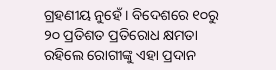ଗ୍ରହଣୀୟ ନୁହେଁ । ବିଦେଶରେ ୧୦ରୁ ୨୦ ପ୍ରତିଶତ ପ୍ରତିରୋଧ କ୍ଷମତା ରହିଲେ ରୋଗୀଙ୍କୁ ଏହା ପ୍ରଦାନ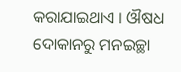କରାଯାଇଥାଏ । ଔଷଧ ଦୋକାନରୁ ମନଇଚ୍ଛା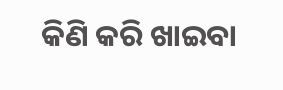କିଣି କରି ଖାଇବା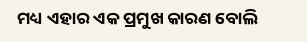ମଧ୍ୟ ଏହାର ଏକ ପ୍ରମୁଖ କାରଣ ବୋଲି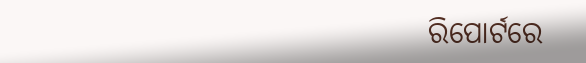ରିପୋର୍ଟରେ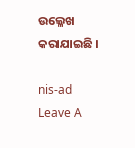ଉଲ୍ଳେଖ କରାଯାଇଛି ।

nis-ad
Leave A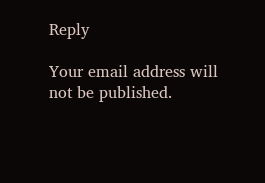Reply

Your email address will not be published.